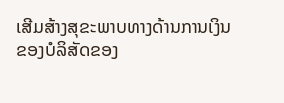ເສີມສ້າງສຸຂະພາບທາງດ້ານການເງິນຂອງບໍລິສັດຂອງ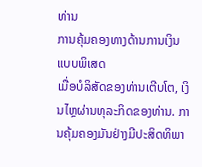ທ່ານ
ການຄຸ້ມຄອງທາງດ້ານການເງິນແບບພິເສດ
ເມື່ອບໍລິສັດຂອງທ່ານເຕີບໂຕ, ເງິນໄຫຼຜ່ານທຸລະກິດຂອງທ່ານ. ການຄຸ້ມຄອງມັນຢ່າງມີປະສິດທິພາ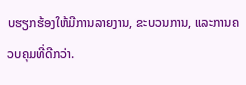ບຮຽກຮ້ອງໃຫ້ມີການລາຍງານ, ຂະບວນການ, ແລະການຄວບຄຸມທີ່ດີກວ່າ.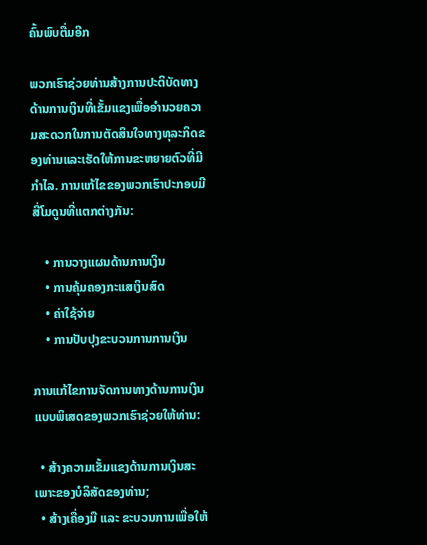ຄົ້ນພົບຕື່ມອີກ

ພວກເຮົາຊ່ວຍທ່ານສ້າງການປະຕິບັດທາງດ້ານການເງິນທີ່ເຂັ້ມແຂງເພື່ອອໍານວຍຄວາມສະດວກໃນການຕັດສິນໃຈທາງທຸລະກິດຂອງທ່ານແລະເຮັດໃຫ້ການຂະຫຍາຍຕົວທີ່ມີກໍາໄລ. ການແກ້ໄຂຂອງພວກເຮົາປະກອບມີສີ່ໂມດູນທີ່ແຕກຕ່າງກັນ:

    • ການວາງແຜນດ້ານການເງິນ
    • ການຄຸ້ມຄອງກະແສເງິນສົດ
    • ຄ່າໃຊ້ຈ່າຍ
    • ການປັບປຸງຂະບວນການການເງິນ

ການແກ້ໄຂການຈັດການທາງດ້ານການເງິນແບບພິເສດຂອງພວກເຮົາຊ່ວຍໃຫ້ທ່ານ:

  • ສ້າງຄວາມເຂັ້ມແຂງດ້ານການເງິນສະເພາະຂອງບໍລິສັດຂອງທ່ານ;
  • ສ້າງເຄື່ອງມື ແລະ ຂະບວນການເພື່ອໃຫ້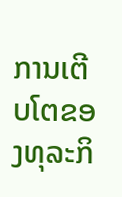ການເຕີບໂຕຂອງທຸລະກິ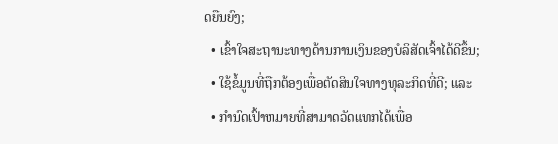ດຍືນຍົງ;
  • ເຂົ້າໃຈສະຖານະທາງດ້ານການເງິນຂອງບໍລິສັດເຈົ້າໄດ້ດີຂຶ້ນ;
  • ໃຊ້ຂໍ້ມູນທີ່ຖືກຕ້ອງເພື່ອຕັດສິນໃຈທາງທຸລະກິດທີ່ດີ; ແລະ
  • ກໍານົດເປົ້າຫມາຍທີ່ສາມາດວັດແທກໄດ້ເພື່ອ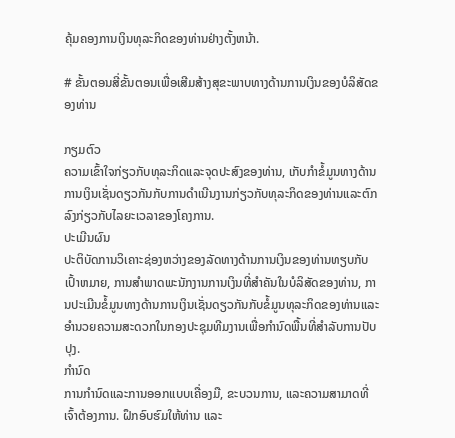ຄຸ້ມຄອງການເງິນທຸລະກິດຂອງທ່ານຢ່າງຕັ້ງຫນ້າ.

# ຂັ້ນຕອນສີ່ຂັ້ນຕອນເພື່ອເສີມສ້າງສຸຂະພາບທາງດ້ານການເງິນຂອງບໍລິສັດຂອງທ່ານ

ກຽມຕົວ
ຄວາມເຂົ້າໃຈກ່ຽວກັບທຸລະກິດແລະຈຸດປະສົງຂອງທ່ານ, ເກັບກໍາຂໍ້ມູນທາງດ້ານການເງິນເຊັ່ນດຽວກັນກັບການດໍາເນີນງານກ່ຽວກັບທຸລະກິດຂອງທ່ານແລະຕົກລົງກ່ຽວກັບໄລຍະເວລາຂອງໂຄງການ.
ປະເມີນຜົນ
ປະຕິບັດການວິເຄາະຊ່ອງຫວ່າງຂອງລັດທາງດ້ານການເງິນຂອງທ່ານທຽບກັບເປົ້າຫມາຍ, ການສໍາພາດພະນັກງານການເງິນທີ່ສໍາຄັນໃນບໍລິສັດຂອງທ່ານ, ການປະເມີນຂໍ້ມູນທາງດ້ານການເງິນເຊັ່ນດຽວກັນກັບຂໍ້ມູນທຸລະກິດຂອງທ່ານແລະອໍານວຍຄວາມສະດວກໃນກອງປະຊຸມທີມງານເພື່ອກໍານົດພື້ນທີ່ສໍາລັບການປັບປຸງ.
ກໍານົດ
ການກໍານົດແລະການອອກແບບເຄື່ອງມື, ຂະບວນການ, ແລະຄວາມສາມາດທີ່ເຈົ້າຕ້ອງການ. ຝຶກອົບຮົມໃຫ້ທ່ານ ແລະ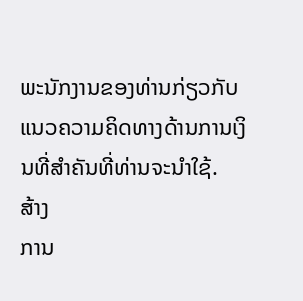ພະນັກງານຂອງທ່ານກ່ຽວກັບແນວຄວາມຄິດທາງດ້ານການເງິນທີ່ສໍາຄັນທີ່ທ່ານຈະນໍາໃຊ້.
ສ້າງ
ການ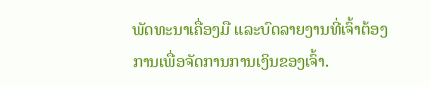ພັດທະນາເຄື່ອງມື ແລະບົດລາຍງານທີ່ເຈົ້າຕ້ອງການເພື່ອຈັດການການເງິນຂອງເຈົ້າ.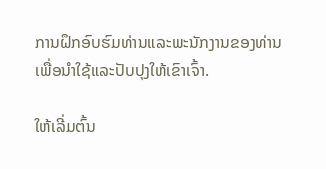ການຝຶກອົບຮົມທ່ານແລະພະນັກງານຂອງທ່ານເພື່ອນໍາໃຊ້ແລະປັບປຸງໃຫ້ເຂົາເຈົ້າ.

ໃຫ້ເລີ່ມຕົ້ນ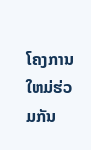ໂຄງການໃຫມ່ຮ່ວມກັນ